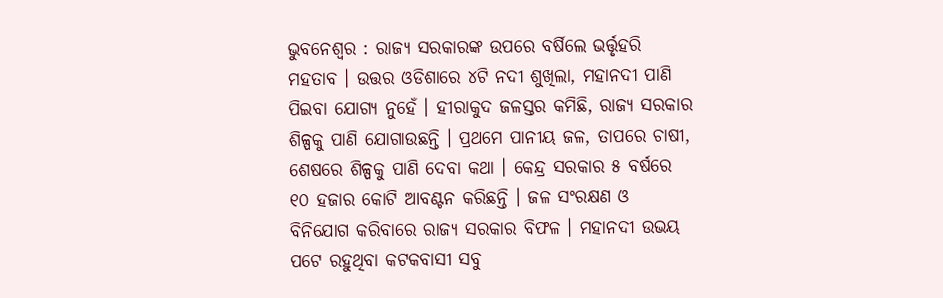ଭୁବନେଶ୍ୱର : ରାଜ୍ୟ ସରକାରଙ୍କ ଉପରେ ବର୍ଷିଲେ ଭର୍ତ୍ତୃହରି ମହତାବ । ଉତ୍ତର ଓଡିଶାରେ ୪ଟି ନଦୀ ଶୁଖିଲା, ମହାନଦୀ ପାଣି ପିଇବା ଯୋଗ୍ୟ ନୁହେଁ । ହୀରାକୁଦ ଜଳସ୍ତର କମିଛି, ରାଜ୍ୟ ସରକାର ଶିଳ୍ପକୁ ପାଣି ଯୋଗାଉଛନ୍ତି । ପ୍ରଥମେ ପାନୀୟ ଜଳ, ତାପରେ ଚାଷୀ, ଶେଷରେ ଶିଳ୍ପକୁ ପାଣି ଦେବା କଥା । କେନ୍ଦ୍ର ସରକାର ୫ ବର୍ଷରେ ୧୦ ହଜାର କୋଟି ଆବଣ୍ଟନ କରିଛନ୍ତି । ଜଳ ସଂରକ୍ଷଣ ଓ ବିନିଯୋଗ କରିବାରେ ରାଜ୍ୟ ସରକାର ବିଫଳ । ମହାନଦୀ ଉଭୟ ପଟେ ରହୁଥିବା କଟକବାସୀ ସବୁ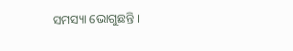ସମସ୍ୟା ଭୋଗୁଛନ୍ତି ।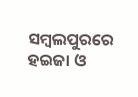ସମ୍ବଲପୁରରେ ହଇଜା ଓ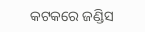କଟକରେ ଜଣ୍ଡିସ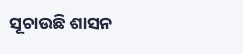ସୂଚାଉଛି ଶାସନ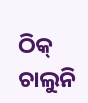ଠିକ୍ ଚାଲୁନି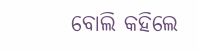ବୋଲି କହିଲେ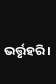ଭର୍ତ୍ତୃହରି ।